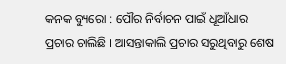କନକ ବ୍ୟୁରୋ : ପୌର ନିର୍ବାଚନ ପାଇଁ ଧୂଆଁଧାର ପ୍ରଚାର ଚାଲିଛି । ଆସନ୍ତାକାଲି ପ୍ରଚାର ସରୁଥିବାରୁ ଶେଷ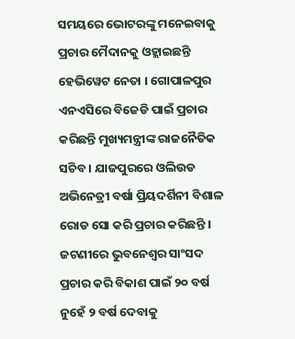ସମୟରେ ଭୋଟରଙ୍କୁ ମନେଇବାକୁ ପ୍ରଚାର ମୈଦାନକୁ ଓହ୍ଲାଇଛନ୍ତି ହେଭିୱେଟ ନେତା । ଗୋପାଳପୁର ଏନଏସିରେ ବିଜେଡି ପାଇଁ ପ୍ରଚାର କରିଛନ୍ତି ମୁଖ୍ୟମନ୍ତ୍ରୀଙ୍କ ରାଜନୈତିକ ସଚିବ । ଯାଜପୁରରେ ଓଲିଉଡ ଅଭିନେତ୍ରୀ ବର୍ଷା ପ୍ରିୟଦର୍ଶିନୀ ବିଶାଳ ରୋଡ ସୋ କରି ପ୍ରଚାର କରିଛନ୍ତି । ଜଟଣୀରେ ଭୁବନେଶ୍ୱର ସାଂସଦ ପ୍ରଚାର କରି ବିକାଶ ପାଇଁ ୨୦ ବର୍ଷ ନୁହେଁ ୨ ବର୍ଷ ଦେବାକୁ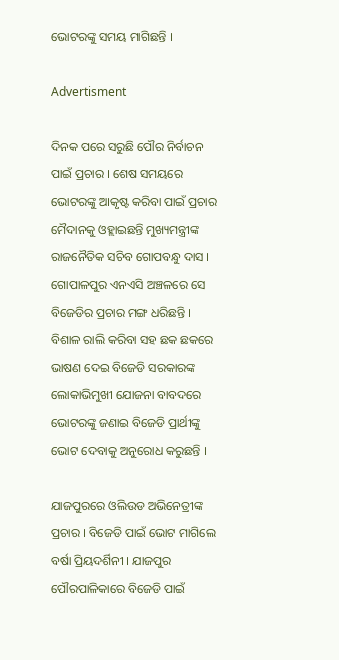ଭୋଟରଙ୍କୁ ସମୟ ମାଗିଛନ୍ତି ।

Advertisment

ଦିନକ ପରେ ସରୁଛି ପୌର ନିର୍ବାଚନ ପାଇଁ ପ୍ରଚାର । ଶେଷ ସମୟରେ ଭୋଟରଙ୍କୁ ଆକୃଷ୍ଟ କରିବା ପାଇଁ ପ୍ରଚାର ମୈଦାନକୁ ଓହ୍ଲାଇଛନ୍ତି ମୁଖ୍ୟମନ୍ତ୍ରୀଙ୍କ ରାଜନୈତିକ ସଚିବ ଗୋପବନ୍ଧୁ ଦାସ । ଗୋପାଳପୁର ଏନଏସି ଅଞ୍ଚଳରେ ସେ ବିଜେଡିର ପ୍ରଚାର ମଙ୍ଗ ଧରିଛନ୍ତି । ବିଶାଳ ରାଲି କରିବା ସହ ଛକ ଛକରେ ଭାଷଣ ଦେଇ ବିଜେଡି ସରକାରଙ୍କ ଲୋକାଭିମୁଖୀ ଯୋଜନା ବାବଦରେ ଭୋଟରଙ୍କୁ ଜଣାଇ ବିଜେଡି ପ୍ରାର୍ଥୀଙ୍କୁ ଭୋଟ ଦେବାକୁ ଅନୁରୋଧ କରୁଛନ୍ତି ।

ଯାଜପୁରରେ ଓଲିଉଡ ଅଭିନେତ୍ରୀଙ୍କ ପ୍ରଚାର । ବିଜେଡି ପାଇଁ ଭୋଟ ମାଗିଲେ ବର୍ଷା ପ୍ରିୟଦର୍ଶିନୀ । ଯାଜପୁର ପୌରପାଳିକାରେ ବିଜେଡି ପାଇଁ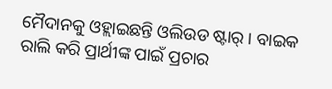ମୈଦାନକୁ ଓହ୍ଲାଇଛନ୍ତି ଓଲିଉଡ ଷ୍ଟାର୍ । ବାଇକ ରାଲି କରି ପ୍ରାର୍ଥୀଙ୍କ ପାଇଁ ପ୍ରଚାର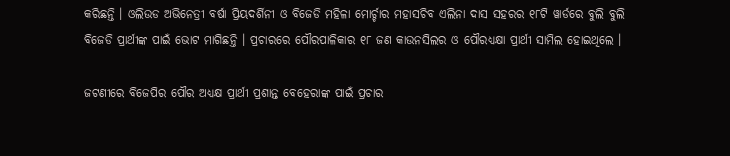କରିଛନ୍ତି । ଓଲିଉଡ ଅଭିନେତ୍ରୀ ବର୍ଷା ପ୍ରିୟଦର୍ଶିନୀ ଓ ବିଜେଡି ମହିଳା ମୋର୍ଚ୍ଚାର ମହାସଚିବ ଏଲିନା ଦାସ ସହରର ୧୮ଟି ୱାର୍ଡରେ ବୁଲି ବୁଲି ବିଜେଡି ପ୍ରାର୍ଥୀଙ୍କ ପାଇଁ ଭୋଟ ମାଗିଛନ୍ତି । ପ୍ରଚାରରେ ପୌରପାଳିକାର ୧୮ ଜଣ କାଉନସିଲର ଓ ପୌରଧ୍ୟକ୍ଷା ପ୍ରାର୍ଥୀ ସାମିଲ ହୋଇଥିଲେ ।

ଜଟଣୀରେ ବିଜେପିର ପୌର ଅଧ୍ୟକ୍ଷ ପ୍ରାର୍ଥୀ ପ୍ରଶାନ୍ତ ବେହେରାଙ୍କ ପାଇଁ ପ୍ରଚାର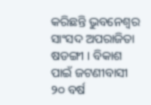କରିଛନ୍ତି ଭୁବନେଶ୍ୱର ସାଂସଦ ଅପରାଜିତା ଷଡଙ୍ଗୀ । ବିକାଶ ପାଇଁ ଜଟଣୀବାସୀ ୨୦ ବର୍ଷ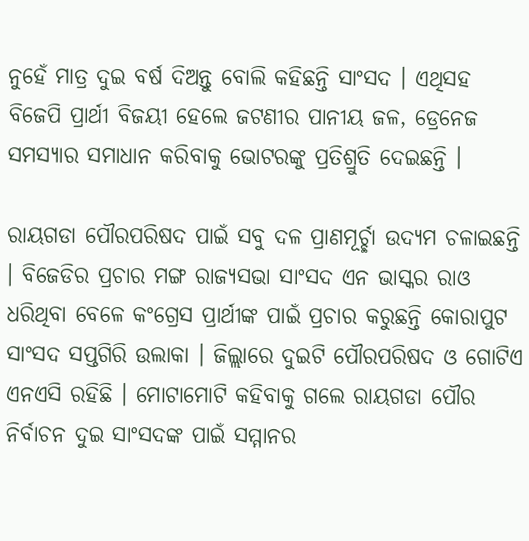ନୁହେଁ ମାତ୍ର ଦୁଇ ବର୍ଷ ଦିଅନ୍ତୁ ବୋଲି କହିଛନ୍ତି ସାଂସଦ । ଏଥିସହ ବିଜେପି ପ୍ରାର୍ଥୀ ବିଜୟୀ ହେଲେ ଜଟଣୀର ପାନୀୟ ଜଳ, ଡ୍ରେନେଜ ସମସ୍ୟାର ସମାଧାନ କରିବାକୁ ଭୋଟରଙ୍କୁ ପ୍ରତିଶ୍ରୁତି ଦେଇଛନ୍ତି ।

ରାୟଗଡା ପୌରପରିଷଦ ପାଇଁ ସବୁ ଦଳ ପ୍ରାଣମୂର୍ଚ୍ଛା ଉଦ୍ୟମ ଚଳାଇଛନ୍ତି । ବିଜେଡିର ପ୍ରଚାର ମଙ୍ଗ ରାଜ୍ୟସଭା ସାଂସଦ ଏନ ଭାସ୍କର ରାଓ ଧରିଥିବା ବେଳେ କଂଗ୍ରେସ ପ୍ରାର୍ଥୀଙ୍କ ପାଇଁ ପ୍ରଚାର କରୁଛନ୍ତି କୋରାପୁଟ ସାଂସଦ ସପ୍ତଗିରି ଉଲାକା । ଜିଲ୍ଲାରେ ଦୁଇଟି ପୌରପରିଷଦ ଓ ଗୋଟିଏ ଏନଏସି ରହିଛି । ମୋଟାମୋଟି କହିବାକୁ ଗଲେ ରାୟଗଡା ପୌର ନିର୍ବାଚନ ଦୁଇ ସାଂସଦଙ୍କ ପାଇଁ ସମ୍ମାନର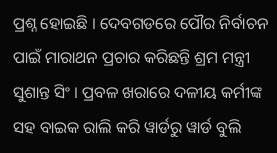ପ୍ରଶ୍ନ ହୋଇଛି । ଦେବଗଡରେ ପୌର ନିର୍ବାଚନ ପାଇଁ ମାରାଥନ ପ୍ରଚାର କରିଛନ୍ତି ଶ୍ରମ ମନ୍ତ୍ରୀ ସୁଶାନ୍ତ ସିଂ । ପ୍ରବଳ ଖରାରେ ଦଳୀୟ କର୍ମୀଙ୍କ ସହ ବାଇକ ରାଲି କରି ୱାର୍ଡରୁ ୱାର୍ଡ ବୁଲି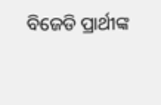ବିଜେଡି ପ୍ରାର୍ଥୀଙ୍କ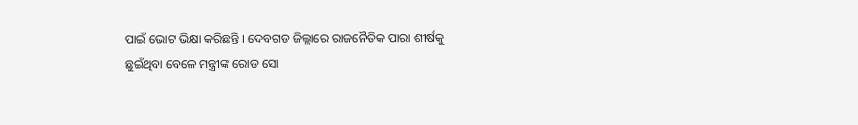ପାଇଁ ଭୋଟ ଭିକ୍ଷା କରିଛନ୍ତି । ଦେବଗଡ ଜିଲ୍ଲାରେ ରାଜନୈତିକ ପାରା ଶୀର୍ଷକୁ ଛୁଇଁଥିବା ବେଳେ ମନ୍ତ୍ରୀଙ୍କ ରୋଡ ସୋ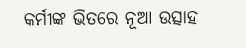କର୍ମୀଙ୍କ ଭିତରେ ନୂଆ ଉତ୍ସାହ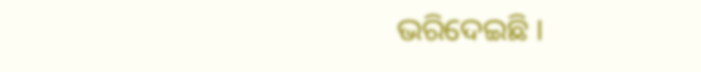ଭରିଦେଇଛି ।